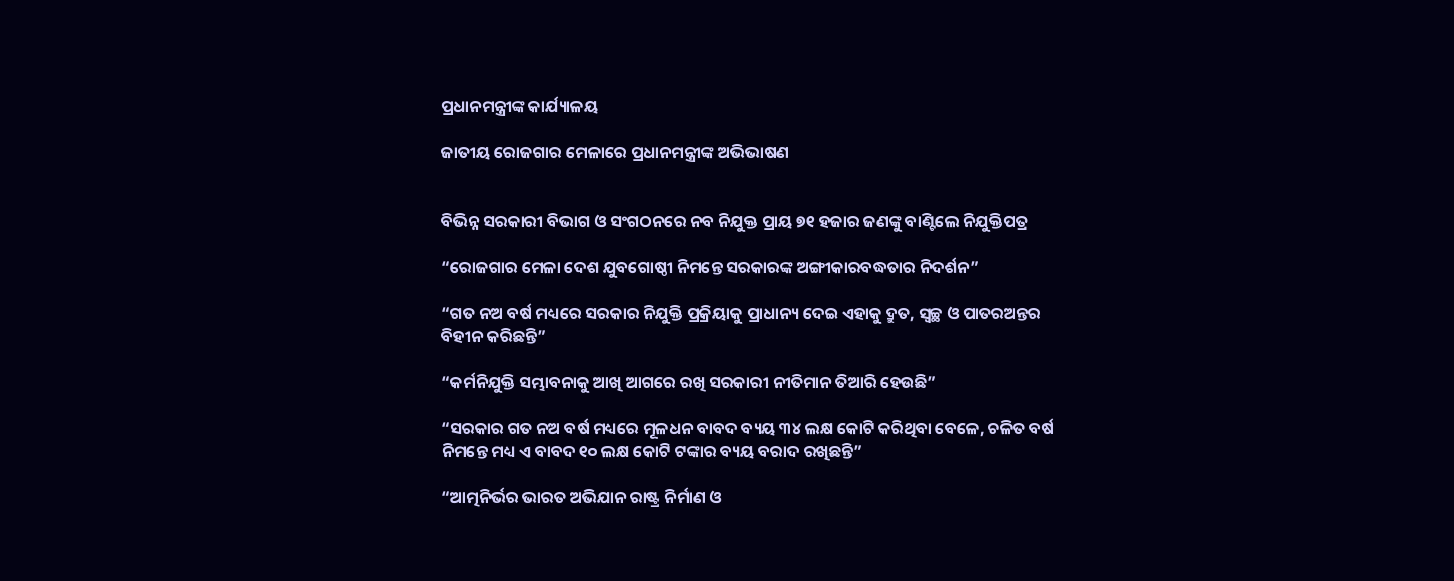ପ୍ରଧାନମନ୍ତ୍ରୀଙ୍କ କାର୍ଯ୍ୟାଳୟ

ଜାତୀୟ ରୋଜଗାର ମେଳାରେ ପ୍ରଧାନମନ୍ତ୍ରୀଙ୍କ ଅଭିଭାଷଣ


ବିଭିନ୍ନ ସରକାରୀ ବିଭାଗ ଓ ସଂଗଠନରେ ନବ ନିଯୁକ୍ତ ପ୍ରାୟ ୭୧ ହଜାର ଜଣଙ୍କୁ ବାଣ୍ଟିଲେ ନିଯୁକ୍ତିପତ୍ର

“ରୋଜଗାର ମେଳା ଦେଶ ଯୁବଗୋଷ୍ଠୀ ନିମନ୍ତେ ସରକାରଙ୍କ ଅଙ୍ଗୀକାରବଦ୍ଧତାର ନିଦର୍ଶନ”

“ଗତ ନଅ ବର୍ଷ ମଧ୍ୟରେ ସରକାର ନିଯୁକ୍ତି ପ୍ରକ୍ରିୟାକୁ ପ୍ରାଧାନ୍ୟ ଦେଇ ଏହାକୁ ଦ୍ରୁତ, ସ୍ୱଚ୍ଛ ଓ ପାତରଅନ୍ତର ବିହୀନ କରିଛନ୍ତି”

“କର୍ମନିଯୁକ୍ତି ସମ୍ଭାବନାକୁ ଆଖି ଆଗରେ ରଖି ସରକାରୀ ନୀତିମାନ ତିଆରି ହେଉଛି”

“ସରକାର ଗତ ନଅ ବର୍ଷ ମଧ୍ୟରେ ମୂଳଧନ ବାବଦ ବ୍ୟୟ ୩୪ ଲକ୍ଷ କୋଟି କରିଥିବା ବେଳେ, ଚଳିତ ବର୍ଷ ନିମନ୍ତେ ମଧ୍ୟ ଏ ବାବଦ ୧୦ ଲକ୍ଷ କୋଟି ଟଙ୍କାର ବ୍ୟୟ ବରାଦ ରଖିଛନ୍ତି”

“ଆତ୍ମନିର୍ଭର ଭାରତ ଅଭିଯାନ ରାଷ୍ଟ୍ର ନିର୍ମାଣ ଓ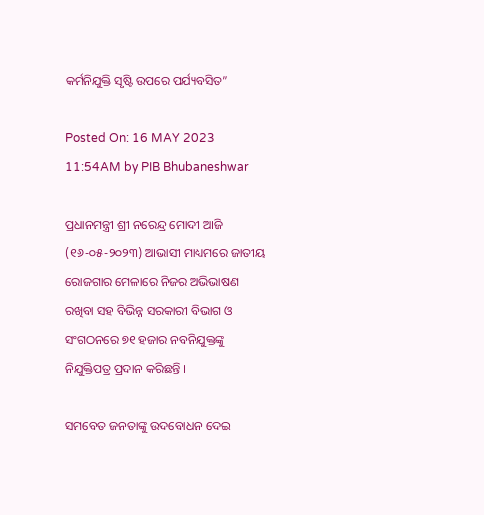କର୍ମନିଯୁକ୍ତି ସୃଷ୍ଟି ଉପରେ ପର୍ଯ୍ୟବସିତ”

Posted On: 16 MAY 2023 11:54AM by PIB Bhubaneshwar

ପ୍ରଧାନମନ୍ତ୍ରୀ ଶ୍ରୀ ନରେନ୍ଦ୍ର ମୋଦୀ ଆଜି (୧୬-୦୫-୨୦୨୩) ଆଭାସୀ ମାଧ୍ୟମରେ ଜାତୀୟ ରୋଜଗାର ମେଳାରେ ନିଜର ଅଭିଭାଷଣ ରଖିବା ସହ ବିଭିନ୍ନ ସରକାରୀ ବିଭାଗ ଓ ସଂଗଠନରେ ୭୧ ହଜାର ନବନିଯୁକ୍ତଙ୍କୁ ନିଯୁକ୍ତିପତ୍ର ପ୍ରଦାନ କରିଛନ୍ତି ।

ସମବେତ ଜନତାଙ୍କୁ ଉଦବୋଧନ ଦେଇ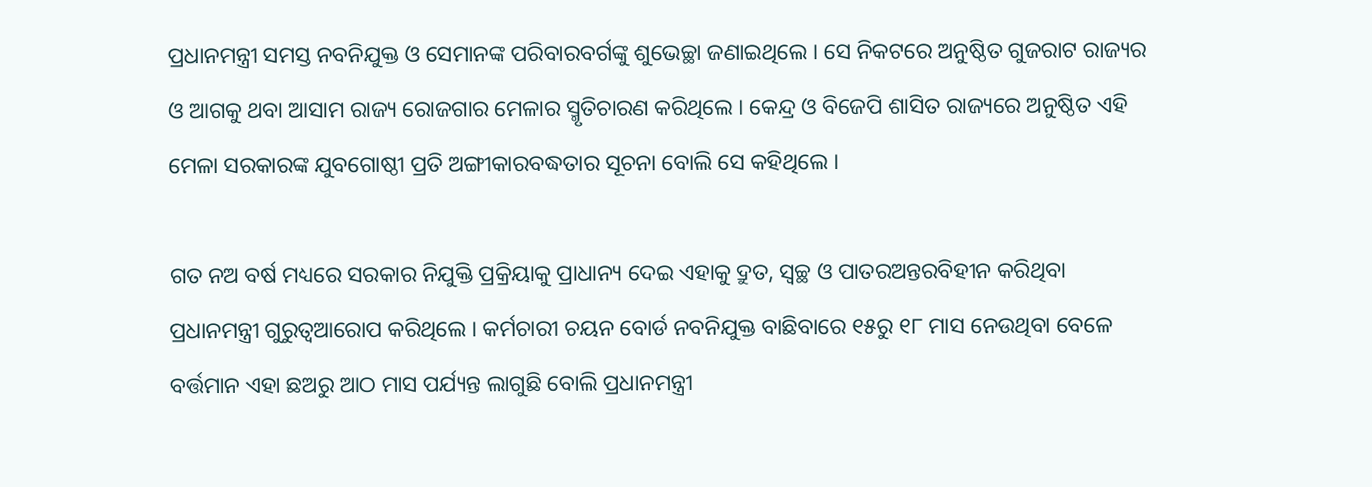ପ୍ରଧାନମନ୍ତ୍ରୀ ସମସ୍ତ ନବନିଯୁକ୍ତ ଓ ସେମାନଙ୍କ ପରିବାରବର୍ଗଙ୍କୁ ଶୁଭେଚ୍ଛା ଜଣାଇଥିଲେ । ସେ ନିକଟରେ ଅନୁଷ୍ଠିତ ଗୁଜରାଟ ରାଜ୍ୟର ଓ ଆଗକୁ ଥବା ଆସାମ ରାଜ୍ୟ ରୋଜଗାର ମେଳାର ସ୍ମୃତିଚାରଣ କରିଥିଲେ । କେନ୍ଦ୍ର ଓ ବିଜେପି ଶାସିତ ରାଜ୍ୟରେ ଅନୁଷ୍ଠିତ ଏହି ମେଳା ସରକାରଙ୍କ ଯୁବଗୋଷ୍ଠୀ ପ୍ରତି ଅଙ୍ଗୀକାରବଦ୍ଧତାର ସୂଚନା ବୋଲି ସେ କହିଥିଲେ ।

ଗତ ନଅ ବର୍ଷ ମଧ୍ୟରେ ସରକାର ନିଯୁକ୍ତି ପ୍ରକ୍ରିୟାକୁ ପ୍ରାଧାନ୍ୟ ଦେଇ ଏହାକୁ ଦ୍ରୁତ, ସ୍ୱଚ୍ଛ ଓ ପାତରଅନ୍ତରବିହୀନ କରିଥିବା ପ୍ରଧାନମନ୍ତ୍ରୀ ଗୁରୁତ୍ୱଆରୋପ କରିଥିଲେ । କର୍ମଚାରୀ ଚୟନ ବୋର୍ଡ ନବନିଯୁକ୍ତ ବାଛିବାରେ ୧୫ରୁ ୧୮ ମାସ ନେଉଥିବା ବେଳେ ବର୍ତ୍ତମାନ ଏହା ଛଅରୁ ଆଠ ମାସ ପର୍ଯ୍ୟନ୍ତ ଲାଗୁଛି ବୋଲି ପ୍ରଧାନମନ୍ତ୍ରୀ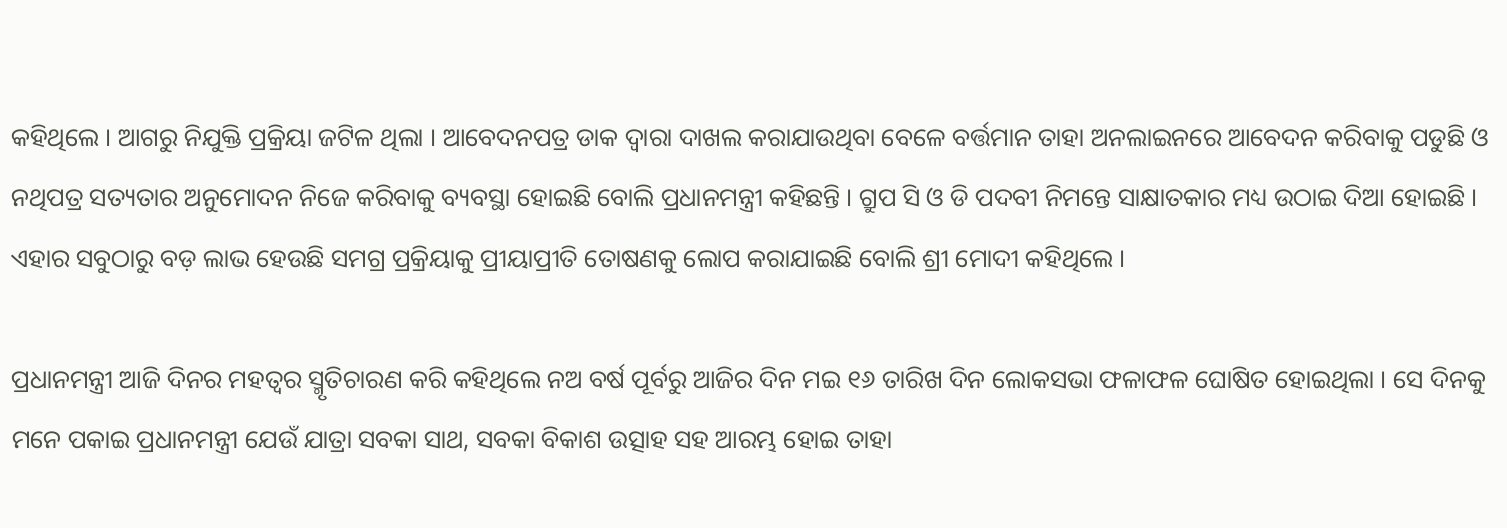କହିଥିଲେ । ଆଗରୁ ନିଯୁକ୍ତି ପ୍ରକ୍ରିୟା ଜଟିଳ ଥିଲା । ଆବେଦନପତ୍ର ଡାକ ଦ୍ୱାରା ଦାଖଲ କରାଯାଉଥିବା ବେଳେ ବର୍ତ୍ତମାନ ତାହା ଅନଲାଇନରେ ଆବେଦନ କରିବାକୁ ପଡୁଛି ଓ ନଥିପତ୍ର ସତ୍ୟତାର ଅନୁମୋଦନ ନିଜେ କରିବାକୁ ବ୍ୟବସ୍ଥା ହୋଇଛି ବୋଲି ପ୍ରଧାନମନ୍ତ୍ରୀ କହିଛନ୍ତି । ଗ୍ରୁପ ସି ଓ ଡି ପଦବୀ ନିମନ୍ତେ ସାକ୍ଷାତକାର ମଧ୍ୟ ଉଠାଇ ଦିଆ ହୋଇଛି । ଏହାର ସବୁଠାରୁ ବଡ଼ ଲାଭ ହେଉଛି ସମଗ୍ର ପ୍ରକ୍ରିୟାକୁ ପ୍ରୀୟାପ୍ରୀତି ତୋଷଣକୁ ଲୋପ କରାଯାଇଛି ବୋଲି ଶ୍ରୀ ମୋଦୀ କହିଥିଲେ ।

ପ୍ରଧାନମନ୍ତ୍ରୀ ଆଜି ଦିନର ମହତ୍ୱର ସ୍ମୃତିଚାରଣ କରି କହିଥିଲେ ନଅ ବର୍ଷ ପୂର୍ବରୁ ଆଜିର ଦିନ ମଇ ୧୬ ତାରିଖ ଦିନ ଲୋକସଭା ଫଳାଫଳ ଘୋଷିତ ହୋଇଥିଲା । ସେ ଦିନକୁ ମନେ ପକାଇ ପ୍ରଧାନମନ୍ତ୍ରୀ ଯେଉଁ ଯାତ୍ରା ସବକା ସାଥ, ସବକା ବିକାଶ ଉତ୍ସାହ ସହ ଆରମ୍ଭ ହୋଇ ତାହା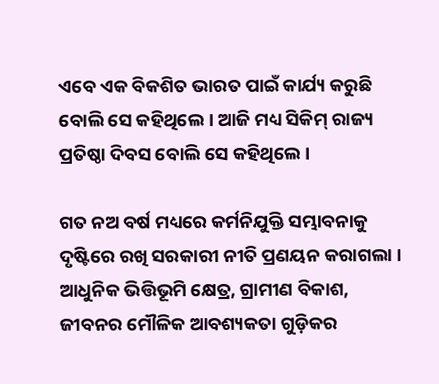ଏବେ ଏକ ବିକଶିତ ଭାରତ ପାଇଁ କାର୍ଯ୍ୟ କରୁଛି ବୋଲି ସେ କହିଥିଲେ । ଆଜି ମଧ୍ୟ ସିକିମ୍ ରାଜ୍ୟ ପ୍ରତିଷ୍ଠା ଦିବସ ବୋଲି ସେ କହିଥିଲେ ।

ଗତ ନଅ ବର୍ଷ ମଧ୍ୟରେ କର୍ମନିଯୁକ୍ତି ସମ୍ଭାବନାକୁ ଦୃଷ୍ଟିରେ ରଖି ସରକାରୀ ନୀତି ପ୍ରଣୟନ କରାଗଲା । ଆଧୁନିକ ଭିତ୍ତିଭୂମି କ୍ଷେତ୍ର, ଗ୍ରାମୀଣ ବିକାଶ, ଜୀବନର ମୌଳିକ ଆବଶ୍ୟକତା ଗୁଡ଼ିକର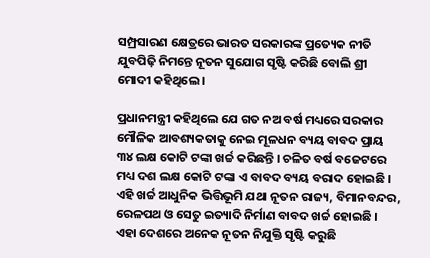ସମ୍ପ୍ରସାରଣ କ୍ଷେତ୍ରରେ ଭାରତ ସରକାରଙ୍କ ପ୍ରତ୍ୟେକ ନୀତି ଯୁବପିଢ଼ି ନିମନ୍ତେ ନୂତନ ସୁଯୋଗ ସୃଷ୍ଟି କରିଛି ବୋଲି ଶ୍ରୀ ମୋଦୀ କହିଥିଲେ ।

ପ୍ରଧାନମନ୍ତ୍ରୀ କହିଥିଲେ ଯେ ଗତ ନଅ ବର୍ଷ ମଧ୍ୟରେ ସରକାର ମୌଳିକ ଆବଶ୍ୟକତାକୁ ନେଇ ମୂଳଧନ ବ୍ୟୟ ବାବଦ ପ୍ରାୟ ୩୪ ଲକ୍ଷ କୋଟି ଟଙ୍କା ଖର୍ଚ୍ଚ କରିଛନ୍ତି । ଚଳିତ ବର୍ଷ ବଜେଟରେ ମଧ୍ୟ ଦଶ ଲକ୍ଷ କୋଟି ଟଙ୍କା ଏ ବାବଦ ବ୍ୟୟ ବରାଦ ହୋଇଛି । ଏହି ଖର୍ଚ୍ଚ ଆଧୁନିକ ଭିତ୍ତିଭୂମି ଯଥା ନୂତନ ରାଜ୍ୟ, ବିମାନବନ୍ଦର, ରେଳପଥ ଓ ସେତୁ ଇତ୍ୟାଦି ନିର୍ମାଣ ବାବଦ ଖର୍ଚ୍ଚ ହୋଇଛି । ଏହା ଦେଶରେ ଅନେକ ନୂତନ ନିଯୁକ୍ତି ସୃଷ୍ଟି କରୁଛି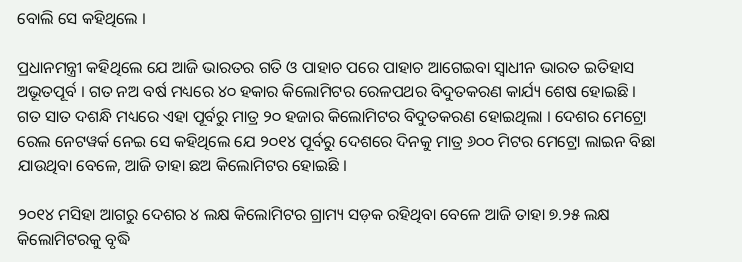ବୋଲି ସେ କହିଥିଲେ ।

ପ୍ରଧାନମନ୍ତ୍ରୀ କହିଥିଲେ ଯେ ଆଜି ଭାରତର ଗତି ଓ ପାହାଚ ପରେ ପାହାଚ ଆଗେଇବା ସ୍ୱାଧୀନ ଭାରତ ଇତିହାସ ଅଭୂତପୂର୍ବ । ଗତ ନଅ ବର୍ଷ ମଧ୍ୟରେ ୪୦ ହକାର କିଲୋମିଟର ରେଳପଥର ବିଦୁତକରଣ କାର୍ଯ୍ୟ ଶେଷ ହୋଇଛି । ଗତ ସାତ ଦଶନ୍ଧି ମଧ୍ୟରେ ଏହା ପୂର୍ବରୁ ମାତ୍ର ୨୦ ହଜାର କିଲୋମିଟର ବିଦୁତକରଣ ହୋଇଥିଲା । ଦେଶର ମେଟ୍ରୋ ରେଲ ନେଟୱର୍କ ନେଇ ସେ କହିଥିଲେ ଯେ ୨୦୧୪ ପୂର୍ବରୁ ଦେଶରେ ଦିନକୁ ମାତ୍ର ୬୦୦ ମିଟର ମେଟ୍ରୋ ଲାଇନ ବିଛା ଯାଉଥିବା ବେଳେ, ଆଜି ତାହା ଛଅ କିଲୋମିଟର ହୋଇଛି ।

୨୦୧୪ ମସିହା ଆଗରୁ ଦେଶର ୪ ଲକ୍ଷ କିଲୋମିଟର ଗ୍ରାମ୍ୟ ସଡ଼କ ରହିଥିବା ବେଳେ ଆଜି ତାହା ୭.୨୫ ଲକ୍ଷ କିଲୋମିଟରକୁ ବୃଦ୍ଧି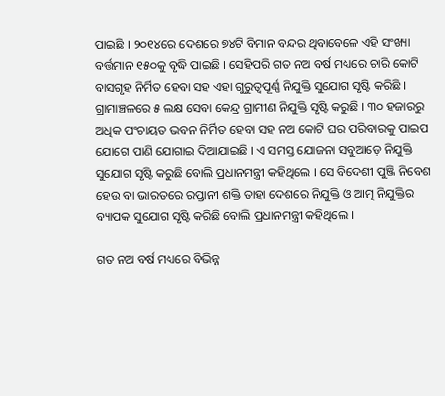ପାଇଛି । ୨୦୧୪ରେ ଦେଶରେ ୭୪ଟି ବିମାନ ବନ୍ଦର ଥିବାବେଳେ ଏହି ସଂଖ୍ୟା ବର୍ତ୍ତମାନ ୧୫୦କୁ ବୃଦ୍ଧି ପାଇଛି । ସେହିପରି ଗତ ନଅ ବର୍ଷ ମଧ୍ୟରେ ଚାରି କୋଟି ବାସଗୃହ ନିର୍ମିତ ହେବା ସହ ଏହା ଗୁରୁତ୍ୱପୂର୍ଣ୍ଣ ନିଯୁକ୍ତି ସୁଯୋଗ ସୃଷ୍ଟି କରିଛି । ଗ୍ରାମାଞ୍ଚଳରେ ୫ ଲକ୍ଷ ସେବା କେନ୍ଦ୍ର ଗ୍ରାମୀଣ ନିଯୁକ୍ତି ସୃଷ୍ଟି କରୁଛି । ୩୦ ହଜାରରୁ ଅଧିକ ପଂଚାୟତ ଭବନ ନିର୍ମିତ ହେବା ସହ ନଅ କୋଟି ଘର ପରିବାରକୁ ପାଇପ ଯୋଗେ ପାଣି ଯୋଗାଇ ଦିଆଯାଇଛି । ଏ ସମସ୍ତ ଯୋଜନା ସବୁଆଡ଼େ ନିଯୁକ୍ତି ସୁଯୋଗ ସୃଷ୍ଟି କରୁଛି ବୋଲି ପ୍ରଧାନମନ୍ତ୍ରୀ କହିଥିଲେ । ସେ ବିଦେଶୀ ପୁଞ୍ଜି ନିବେଶ ହେଉ ବା ଭାରତରେ ରପ୍ତାନୀ ଶକ୍ତି ତାହା ଦେଶରେ ନିଯୁକ୍ତି ଓ ଆତ୍ମ ନିଯୁକ୍ତିର ବ୍ୟାପକ ସୁଯୋଗ ସୃଷ୍ଟି କରିଛି ବୋଲି ପ୍ରଧାନମନ୍ତ୍ରୀ କହିଥିଲେ ।

ଗତ ନଅ ବର୍ଷ ମଧ୍ୟରେ ବିଭିନ୍ନ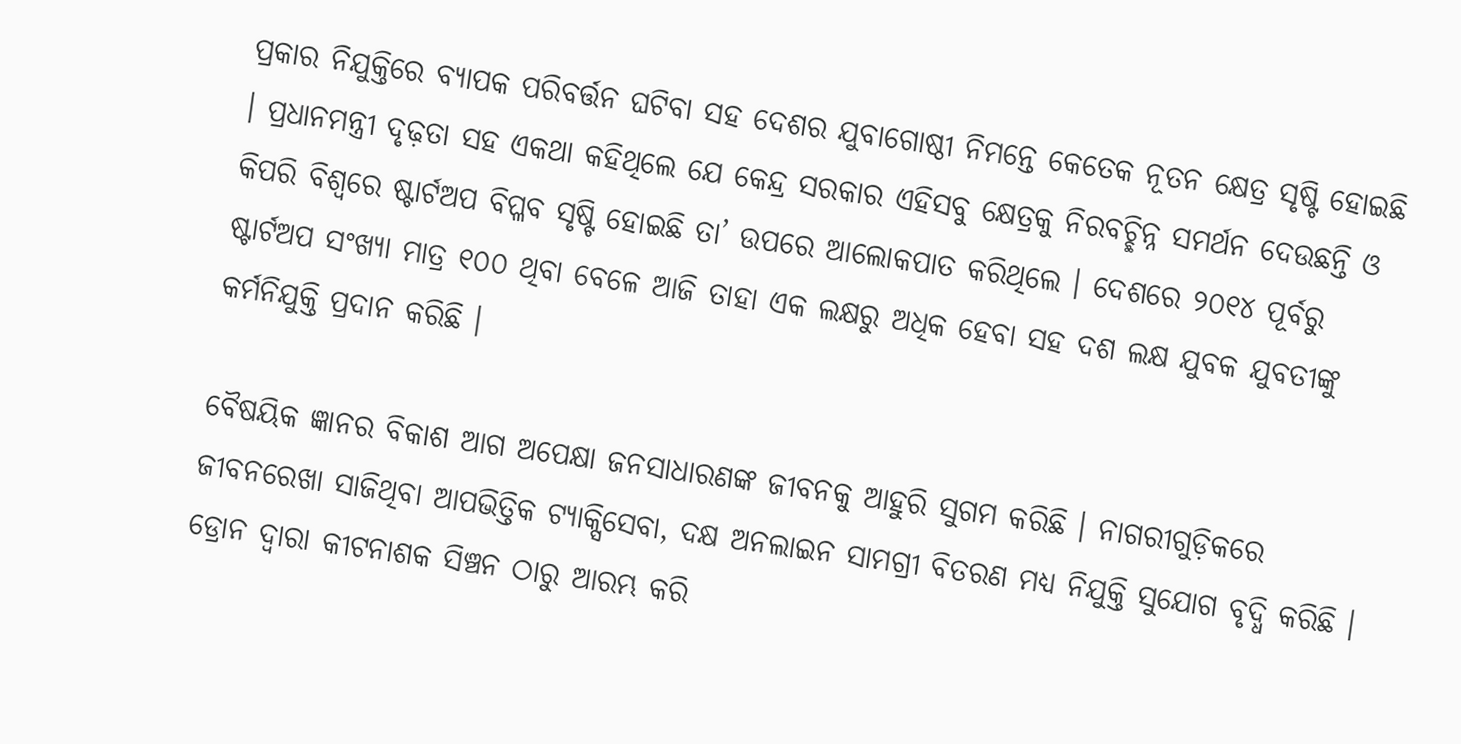ପ୍ରକାର ନିଯୁକ୍ତିରେ ବ୍ୟାପକ ପରିବର୍ତ୍ତନ ଘଟିବା ସହ ଦେଶର ଯୁବାଗୋଷ୍ଠୀ ନିମନ୍ତେ କେତେକ ନୂତନ କ୍ଷେତ୍ର ସୃଷ୍ଟି ହୋଇଛି । ପ୍ରଧାନମନ୍ତ୍ରୀ ଦୃଢ଼ତା ସହ ଏକଥା କହିଥିଲେ ଯେ କେନ୍ଦ୍ର ସରକାର ଏହିସବୁ କ୍ଷେତ୍ରକୁ ନିରବଚ୍ଛିନ୍ନ ସମର୍ଥନ ଦେଉଛନ୍ତି ଓ କିପରି ବିଶ୍ୱରେ ଷ୍ଟାର୍ଟଅପ ବିପ୍ଳବ ସୃଷ୍ଟି ହୋଇଛି ତା’ ଉପରେ ଆଲୋକପାତ କରିଥିଲେ । ଦେଶରେ ୨୦୧୪ ପୂର୍ବରୁ ଷ୍ଟାର୍ଟଅପ ସଂଖ୍ୟା ମାତ୍ର ୧୦୦ ଥିବା ବେଳେ ଆଜି ତାହା ଏକ ଲକ୍ଷରୁ ଅଧିକ ହେବା ସହ ଦଶ ଲକ୍ଷ ଯୁବକ ଯୁବତୀଙ୍କୁ କର୍ମନିଯୁକ୍ତି ପ୍ରଦାନ କରିଛି ।

ବୈଷୟିକ ଜ୍ଞାନର ବିକାଶ ଆଗ ଅପେକ୍ଷା ଜନସାଧାରଣଙ୍କ ଜୀବନକୁ ଆହୁରି ସୁଗମ କରିଛି । ନାଗରୀଗୁଡ଼ିକରେ ଜୀବନରେଖା ସାଜିଥିବା ଆପଭିତ୍ତିକ ଟ୍ୟାକ୍ସିସେବା, ଦକ୍ଷ ଅନଲାଇନ ସାମଗ୍ରୀ ବିତରଣ ମଧ୍ୟ ନିଯୁକ୍ତି ସୁଯୋଗ ବୃଦ୍ଧି କରିଛି । ଡ୍ରୋନ ଦ୍ୱାରା କୀଟନାଶକ ସିଞ୍ଚନ ଠାରୁ ଆରମ୍ଭ କରି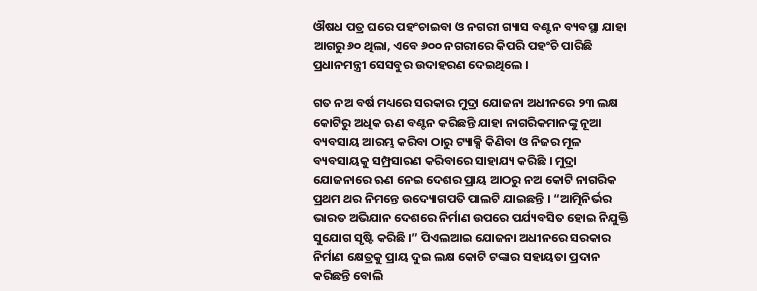ଔଷଧ ପତ୍ର ଘରେ ପହଂଚାଇବା ଓ ନଗରୀ ଗ୍ୟାସ ବଣ୍ଟନ ବ୍ୟବସ୍ଥା ଯାହା ଆଗରୁ ୬୦ ଥିଲା, ଏବେ ୬୦୦ ନଗରୀରେ କିପରି ପହଂଚି ପାରିଛି ପ୍ରଧାନମନ୍ତ୍ରୀ ସେସବୁର ଉଦାହରଣ ଦେଇଥିଲେ ।

ଗତ ନଅ ବର୍ଷ ମଧ୍ୟରେ ସରକାର ମୁଦ୍ରା ଯୋଜନା ଅଧୀନରେ ୨୩ ଲକ୍ଷ କୋଟିରୁ ଅଧିକ ଋଣ ବଣ୍ଟନ କରିଛନ୍ତି ଯାହା ନାଗରିକମାନଙ୍କୁ ନୂଆ ବ୍ୟବସାୟ ଆରମ୍ଭ କରିବା ଠାରୁ ଟ୍ୟାକ୍ସି କିଣିବା ଓ ନିଜର ମୂଳ ବ୍ୟବସାୟକୁ ସମ୍ପ୍ରସାରଣ କରିବାରେ ସାହାଯ୍ୟ କରିଛି । ମୁଦ୍ରା ଯୋଜନାରେ ଋଣ ନେଇ ଦେଶର ପ୍ରାୟ ଆଠରୁ ନଅ କୋଟି ନାଗରିକ ପ୍ରଥମ ଥର ନିମନ୍ତେ ଉଦ୍ୟୋଗପତି ପାଲଟି ଯାଇଛନ୍ତି । “ଆତ୍ମିନିର୍ଭର ଭାରତ ଅଭିଯାନ ଦେଶରେ ନିର୍ମାଣ ଉପରେ ପର୍ଯ୍ୟବସିତ ହୋଇ ନିଯୁକ୍ତି ସୁଯୋଗ ସୃଷ୍ଟି କରିଛି ।” ପିଏଲଆଇ ଯୋଜନା ଅଧୀନରେ ସରକାର ନିର୍ମାଣ କ୍ଷେତ୍ରକୁ ପ୍ରାୟ ଦୁଇ ଲକ୍ଷ କୋଟି ଟଙ୍କାର ସହାୟତା ପ୍ରଦାନ କରିଛନ୍ତି ବୋଲି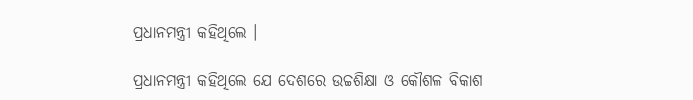ପ୍ରଧାନମନ୍ତ୍ରୀ କହିଥିଲେ ।

ପ୍ରଧାନମନ୍ତ୍ରୀ କହିଥିଲେ ଯେ ଦେଶରେ ଉଚ୍ଚଶିକ୍ଷା ଓ କୌଶଳ ବିକାଶ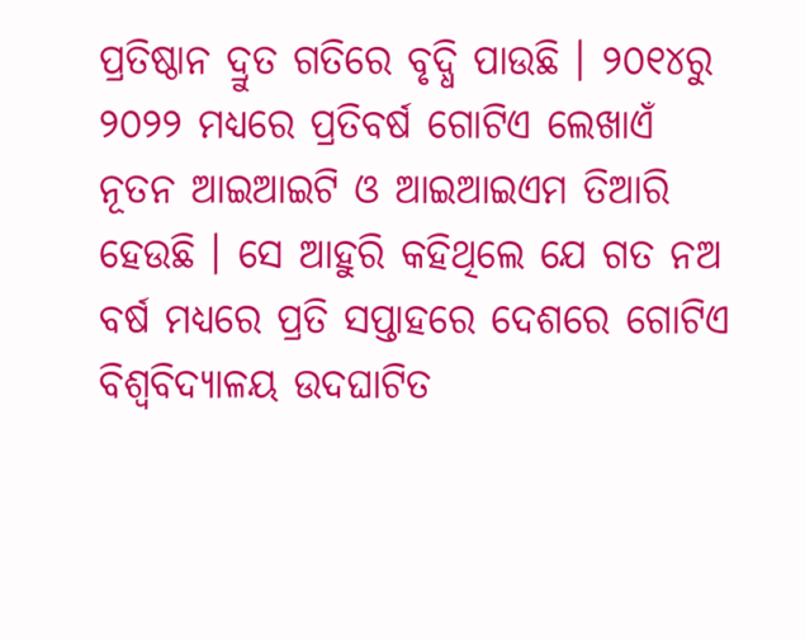ପ୍ରତିଷ୍ଠାନ ଦ୍ରୁତ ଗତିରେ ବୃଦ୍ଧି ପାଉଛି । ୨୦୧୪ରୁ ୨୦୨୨ ମଧ୍ୟରେ ପ୍ରତିବର୍ଷ ଗୋଟିଏ ଲେଖାଏଁ ନୂତନ ଆଇଆଇଟି ଓ ଆଇଆଇଏମ ତିଆରି ହେଉଛି । ସେ ଆହୁରି କହିଥିଲେ ଯେ ଗତ ନଅ ବର୍ଷ ମଧ୍ୟରେ ପ୍ରତି ସପ୍ତାହରେ ଦେଶରେ ଗୋଟିଏ ବିଶ୍ୱବିଦ୍ୟାଳୟ ଉଦଘାଟିତ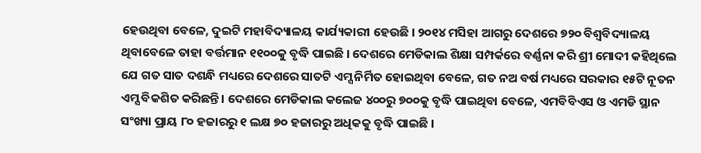ହେଉଥିବା ବେଳେ, ଦୁଇଟି ମହାବିଦ୍ୟାଳୟ କାର୍ଯ୍ୟକାରୀ ହେଉଛି । ୨୦୧୪ ମସିହା ଆଗରୁ ଦେଶରେ ୭୨୦ ବିଶ୍ୱବିଦ୍ୟାଳୟ ଥିବାବେଳେ ତାହା ବର୍ତ୍ତମାନ ୧୧୦୦କୁ ବୃଦ୍ଧି ପାଇଛି । ଦେଶରେ ମେଡିକାଲ ଶିକ୍ଷା ସମ୍ପର୍କରେ ବର୍ଣ୍ଣନା କରି ଶ୍ରୀ ମୋଦୀ କହିଥିଲେ ଯେ ଗତ ସାତ ଦଶନ୍ଧି ମଧ୍ୟରେ ଦେଶରେ ସାତଟି ଏମ୍ସ ନିର୍ମିତ ହୋଇଥିବା ବେଳେ, ଗତ ନଅ ବର୍ଷ ମଧ୍ୟରେ ସରକାର ୧୫ଟି ନୂତନ ଏମ୍ସ ବିକଶିତ କରିଛନ୍ତି । ଦେଶରେ ମେଡିକାଲ କଲେଜ ୪୦୦ରୁ ୭୦୦କୁ ବୃଦ୍ଧି ପାଇଥିବା ବେଳେ, ଏମବିବିଏସ ଓ ଏମଡି ସ୍ଥାନ ସଂଖ୍ୟା ପ୍ରାୟ ୮୦ ହଜାରରୁ ୧ ଲକ୍ଷ ୭୦ ହଜାରରୁ ଅଧିକକୁ ବୃଦ୍ଧି ପାଇଛି ।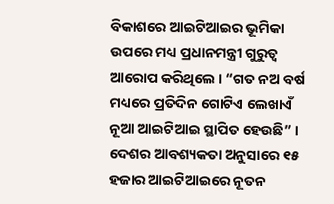ବିକାଶରେ ଆଇଟିଆଇର ଭୂମିକା ଉପରେ ମଧ୍ୟ ପ୍ରଧାନମନ୍ତ୍ରୀ ଗୁରୁତ୍ୱ ଆରୋପ କରିଥିଲେ । “ଗତ ନଅ ବର୍ଷ ମଧ୍ୟରେ ପ୍ରତିଦିନ ଗୋଟିଏ ଲେଖାଏଁ ନୂଆ ଆଇଟିଆଇ ସ୍ଥାପିତ ହେଉଛି” । ଦେଶର ଆବଶ୍ୟକତା ଅନୁସାରେ ୧୫ ହଜାର ଆଇଟିଆଇରେ ନୂତନ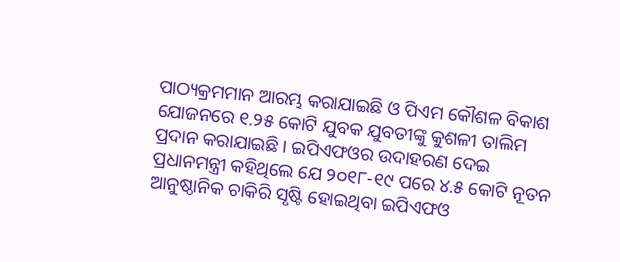ପାଠ୍ୟକ୍ରମମାନ ଆରମ୍ଭ କରାଯାଇଛି ଓ ପିଏମ କୌଶଳ ବିକାଶ ଯୋଜନରେ ୧.୨୫ କୋଟି ଯୁବକ ଯୁବତୀଙ୍କୁ କୁଶଳୀ ତାଲିମ ପ୍ରଦାନ କରାଯାଇଛି । ଇପିଏଫଓର ଉଦାହରଣ ଦେଇ ପ୍ରଧାନମନ୍ତ୍ରୀ କହିଥିଲେ ଯେ ୨୦୧୮-୧୯ ପରେ ୪.୫ କୋଟି ନୂତନ ଆନୁଷ୍ଠାନିକ ଚାକିରି ସୃଷ୍ଟି ହୋଇଥିବା ଇପିଏଫଓ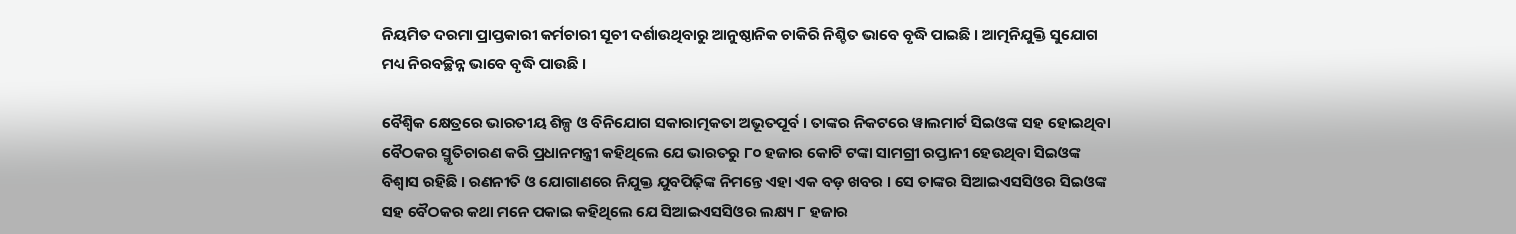ନିୟମିତ ଦରମା ପ୍ରାପ୍ତକାରୀ କର୍ମଚାରୀ ସୂଚୀ ଦର୍ଶାଉଥିବାରୁ ଆନୁଷ୍ଠାନିକ ଚାକିରି ନିଶ୍ଚିତ ଭାବେ ବୃଦ୍ଧି ପାଇଛି । ଆତ୍ମନିଯୁକ୍ତି ସୁଯୋଗ ମଧ୍ୟ ନିରବଚ୍ଛିନ୍ନ ଭାବେ ବୃଦ୍ଧି ପାଉଛି ।

ବୈଶ୍ୱିକ କ୍ଷେତ୍ରରେ ଭାରତୀୟ ଶିଳ୍ପ ଓ ବିନିଯୋଗ ସକାରାତ୍ମକତା ଅଭୂତପୂର୍ବ । ତାଙ୍କର ନିକଟରେ ୱାଲମାର୍ଟ ସିଇଓଙ୍କ ସହ ହୋଇଥିବା ବୈଠକର ସ୍ମୃତିଚାରଣ କରି ପ୍ରଧାନମନ୍ତ୍ରୀ କହିଥିଲେ ଯେ ଭାରତରୁ ୮୦ ହଜାର କୋଟି ଟଙ୍କା ସାମଗ୍ରୀ ରପ୍ତାନୀ ହେଉଥିବା ସିଇଓଙ୍କ ବିଶ୍ୱାସ ରହିଛି । ରଣନୀତି ଓ ଯୋଗାଣରେ ନିଯୁକ୍ତ ଯୁବପିଢ଼ିଙ୍କ ନିମନ୍ତେ ଏହା ଏକ ବଡ଼ ଖବର । ସେ ତାଙ୍କର ସିଆଇଏସସିଓର ସିଇଓଙ୍କ ସହ ବୈଠକର କଥା ମନେ ପକାଇ କହିଥିଲେ ଯେ ସିଆଇଏସସିଓର ଲକ୍ଷ୍ୟ ୮ ହଜାର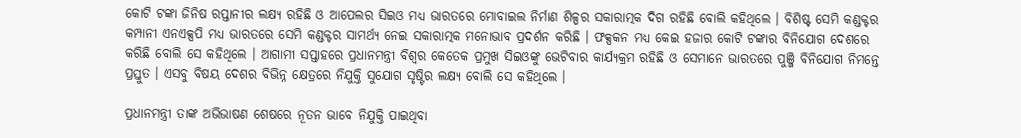କୋଟି ଟଙ୍କା ଜିନିଷ ରପ୍ତାନୀର ଲକ୍ଷ୍ୟ ରହିଛି ଓ ଆପେଲର ସିଇଓ ମଧ୍ୟ ଭାରତରେ ମୋବାଇଲ ନିର୍ମାଣ ଶିଳ୍ପର ସକାରାତ୍ମକ ଦିଗ ରହିଛି ବୋଲି କହିଥିଲେ । ବିଶିଷ୍ଟ ସେମି କଣ୍ଡକ୍ଟର କମ୍ପାନୀ ଏନଏକ୍ସପି ମଧ୍ୟ ଭାରତରେ ସେମି କଣ୍ଡକ୍ଟର ସାମର୍ଥ୍ୟ ନେଇ ସକାରାତ୍ମକ ମନୋଭାବ ପ୍ରଦର୍ଶନ କରିଛି । ଫକ୍ସକନ ମଧ୍ୟ କେଇ ହଜାର କୋଟି ଟଙ୍କାର ବିନିଯୋଗ ଦେଶରେ କରିଛି ବୋଲି ସେ କହିଥିଲେ । ଆଗାମୀ ସପ୍ତାହରେ ପ୍ରଧାନମନ୍ତ୍ରୀ ବିଶ୍ୱର କେତେକ ପ୍ରମୁଖ ସିଇଓଙ୍କୁ ଭେଟିବାର କାର୍ଯ୍ୟକ୍ରମ ରହିଛି ଓ ସେମାନେ ଭାରତରେ ପୁଞ୍ଜି ବିନିଯୋଗ ନିମନ୍ତେ ପ୍ରସ୍ତୁତ । ଏସବୁ ବିଷୟ ଦେଶର ବିଭିନ୍ନ କ୍ଷେତ୍ରରେ ନିଯୁକ୍ତି ସୁଯୋଗ ସୃଷ୍ଟିର ଲକ୍ଷ୍ୟ ବୋଲି ସେ କହିଥିଲେ ।

ପ୍ରଧାନମନ୍ତ୍ରୀ ତାଙ୍କ ଅଭିଭାଷଣ ଶେଷରେ ନୂତନ ଭାବେ ନିଯୁକ୍ତି ପାଇଥିବା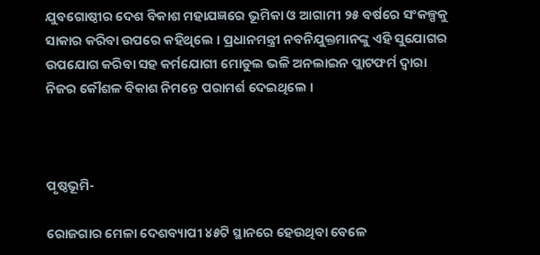ଯୁବଗୋଷ୍ଠୀର ଦେଶ ବିକାଶ ମହାଯଜ୍ଞରେ ଭୂମିକା ଓ ଆଗାମୀ ୨୫ ବର୍ଷରେ ସଂକଳ୍ପକୁ ସାକାର କରିବା ଉପରେ କହିଥିଲେ । ପ୍ରଧାନମନ୍ତ୍ରୀ ନବନିଯୁକ୍ତମାନଙ୍କୁ ଏହି ସୁଯୋଗର ଉପଯୋଗ କରିବା ସହ କର୍ମଯୋଗୀ ମୋଡୁଲ ଭଳି ଅନଲାଇନ ପ୍ଲାଟଫର୍ମ ଦ୍ୱାରା ନିଜର କୌଶଳ ବିକାଶ ନିମନ୍ତେ ପରାମର୍ଶ ଦେଇଥିଲେ ।



ପୃଷ୍ଠଭୂମି-

ରୋଜଗାର ମେଳା ଦେଶବ୍ୟାପୀ ୪୫ଟି ସ୍ଥାନରେ ହେଉଥିବା ବେଳେ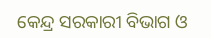କେନ୍ଦ୍ର ସରକାରୀ ବିଭାଗ ଓ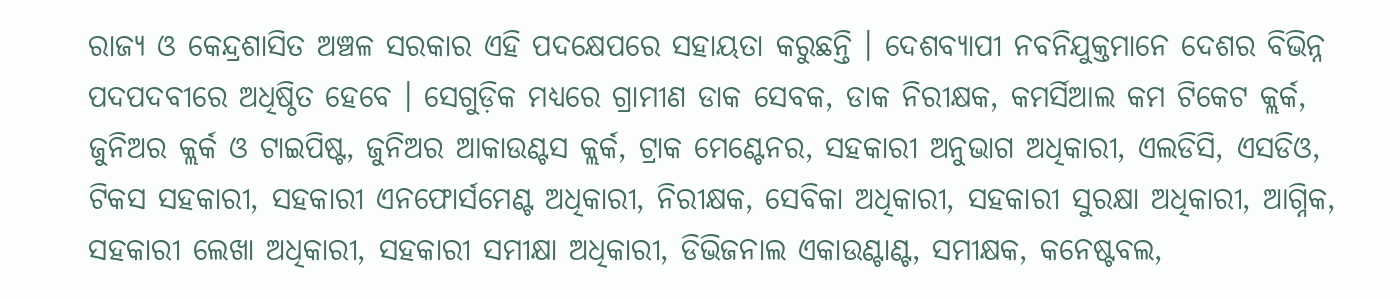ରାଜ୍ୟ ଓ କେନ୍ଦ୍ରଶାସିତ ଅଞ୍ଚଳ ସରକାର ଏହି ପଦକ୍ଷେପରେ ସହାୟତା କରୁଛନ୍ତି । ଦେଶବ୍ୟାପୀ ନବନିଯୁକ୍ତମାନେ ଦେଶର ବିଭିନ୍ନ ପଦପଦବୀରେ ଅଧିଷ୍ଠିତ ହେବେ । ସେଗୁଡ଼ିକ ମଧ୍ୟରେ ଗ୍ରାମୀଣ ଡାକ ସେବକ, ଡାକ ନିରୀକ୍ଷକ, କମର୍ସିଆଲ କମ ଟିକେଟ କ୍ଲର୍କ, ଜୁନିଅର କ୍ଲର୍କ ଓ ଟାଇପିଷ୍ଟ, ଜୁନିଅର ଆକାଉଣ୍ଟସ କ୍ଲର୍କ, ଟ୍ରାକ ମେଣ୍ଟେନର, ସହକାରୀ ଅନୁଭାଗ ଅଧିକାରୀ, ଏଲଡିସି, ଏସଡିଓ, ଟିକସ ସହକାରୀ, ସହକାରୀ ଏନଫୋର୍ସମେଣ୍ଟ ଅଧିକାରୀ, ନିରୀକ୍ଷକ, ସେବିକା ଅଧିକାରୀ, ସହକାରୀ ସୁରକ୍ଷା ଅଧିକାରୀ, ଆଗ୍ନିକ, ସହକାରୀ ଲେଖା ଅଧିକାରୀ, ସହକାରୀ ସମୀକ୍ଷା ଅଧିକାରୀ, ଡିଭିଜନାଲ ଏକାଉଣ୍ଟାଣ୍ଟ, ସମୀକ୍ଷକ, କନେଷ୍ଟବଲ,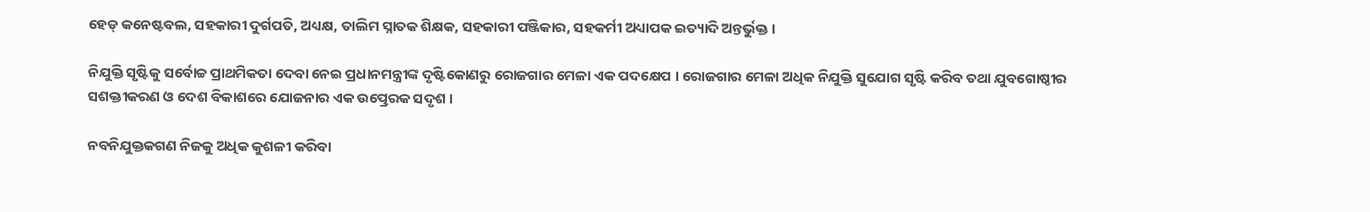ହେଡ୍ କନେଷ୍ଟବଲ, ସହକାରୀ ଦୁର୍ଗପତି, ଅଧ୍ୟକ୍ଷ, ତାଲିମ ସ୍ନାତକ ଶିକ୍ଷକ, ସହକାରୀ ପଞ୍ଜିକାର, ସହକର୍ମୀ ଅଧ୍ୟାପକ ଇତ୍ୟାଦି ଅନ୍ତର୍ଭୁକ୍ତ ।

ନିଯୁକ୍ତି ସୃଷ୍ଟିକୁ ସର୍ବୋଚ୍ଚ ପ୍ରାଥମିକତା ଦେବା ନେଇ ପ୍ରଧାନମନ୍ତ୍ରୀଙ୍କ ଦୃଷ୍ଟିକୋଣରୁ ରୋଜଗାର ମେଳା ଏକ ପଦକ୍ଷେପ । ରୋଜଗାର ମେଳା ଅଧିକ ନିଯୁକ୍ତି ସୁଯୋଗ ସୃଷ୍ଟି କରିବ ତଥା ଯୁବଗୋଷ୍ଠୀର ସଶକ୍ତୀକରଣ ଓ ଦେଶ ବିକାଶରେ ଯୋଜନାର ଏକ ଉତ୍ପ୍ରେରକ ସଦୃଶ ।

ନବନିଯୁକ୍ତକଗଣ ନିଜକୁ ଅଧିକ କୁଶଳୀ କରିବା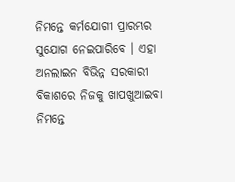ନିମନ୍ତେ କର୍ମଯୋଗୀ ପ୍ରାରମ୍ଭର ସୁଯୋଗ ନେଇପାରିବେ । ଏହା ଅନଲାଇନ ବିଭିନ୍ନ ସରକାରୀ ବିକାଶରେ ନିଜକୁ ଖାପଖୁଆଇବା ନିମନ୍ତେ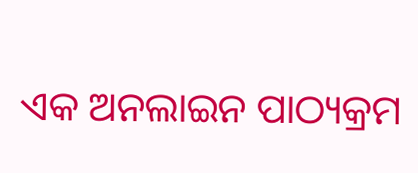ଏକ ଅନଲାଇନ ପାଠ୍ୟକ୍ରମ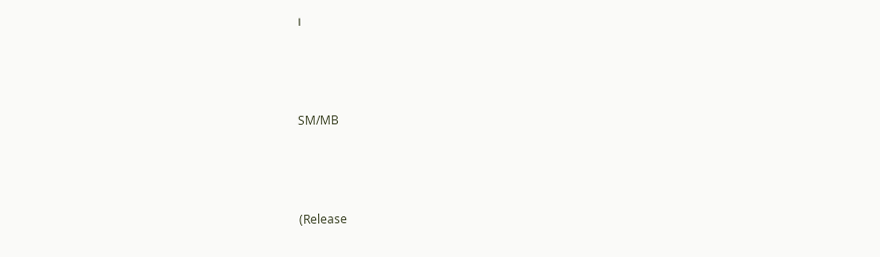।



SM/MB



(Release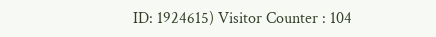ID: 1924615) Visitor Counter : 104